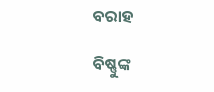ବରାହ

ବିଷ୍ଣୁଙ୍କ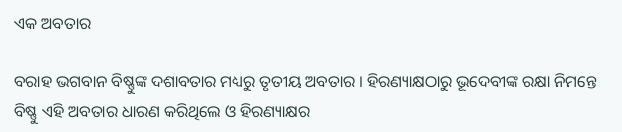ଏକ ଅବତାର

ବରାହ ଭଗବାନ ବିଷ୍ଣୁଙ୍କ ଦଶାବତାର ମଧ୍ୟରୁ ତୃତୀୟ ଅବତାର । ହିରଣ୍ୟାକ୍ଷଠାରୁ ଭୂଦେବୀଙ୍କ ରକ୍ଷା ନିମନ୍ତେ ବିଷ୍ଣୁ ଏହି ଅବତାର ଧାରଣ କରିଥିଲେ ଓ ହିରଣ୍ୟାକ୍ଷର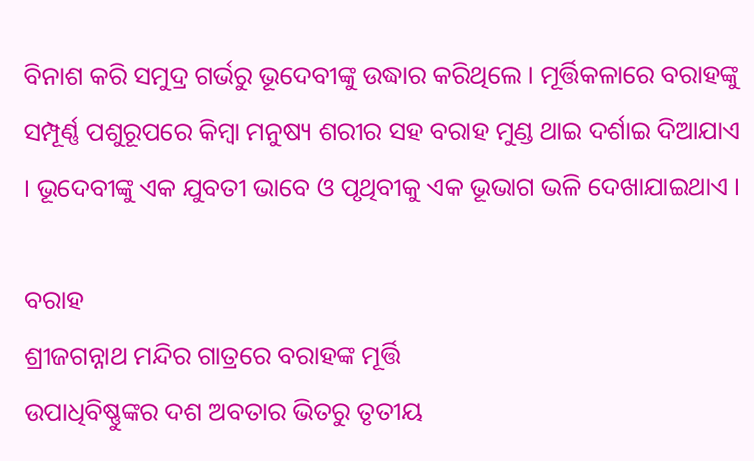ବିନାଶ କରି ସମୁଦ୍ର ଗର୍ଭରୁ ଭୂଦେବୀଙ୍କୁ ଉଦ୍ଧାର କରିଥିଲେ । ମୂର୍ତ୍ତିକଳାରେ ବରାହଙ୍କୁ ସମ୍ପୂର୍ଣ୍ଣ ପଶୁରୂପରେ କିମ୍ବା ମନୁଷ୍ୟ ଶରୀର ସହ ବରାହ ମୁଣ୍ଡ ଥାଇ ଦର୍ଶାଇ ଦିଆଯାଏ । ଭୂଦେବୀଙ୍କୁ ଏକ ଯୁବତୀ ଭାବେ ଓ ପୃଥିବୀକୁ ଏକ ଭୂଭାଗ ଭଳି ଦେଖାଯାଇଥାଏ ।

ବରାହ
ଶ୍ରୀଜଗନ୍ନାଥ ମନ୍ଦିର ଗାତ୍ରରେ ବରାହଙ୍କ ମୂର୍ତ୍ତି
ଉପାଧିବିଷ୍ଣୁଙ୍କର ଦଶ ଅବତାର ଭିତରୁ ତୃତୀୟ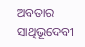ଅବତାର
ସାଥିଭୂଦେବୀ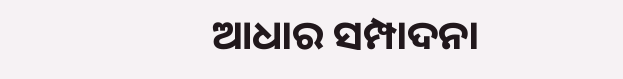ଆଧାର ସମ୍ପାଦନା